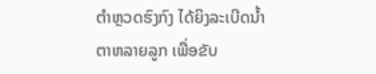ຕຳຫຼວດຮົງກົງ ໄດ້ຍິງລະເບີດນ້ຳຕາຫລາຍລູກ ເພື່ອຂັບ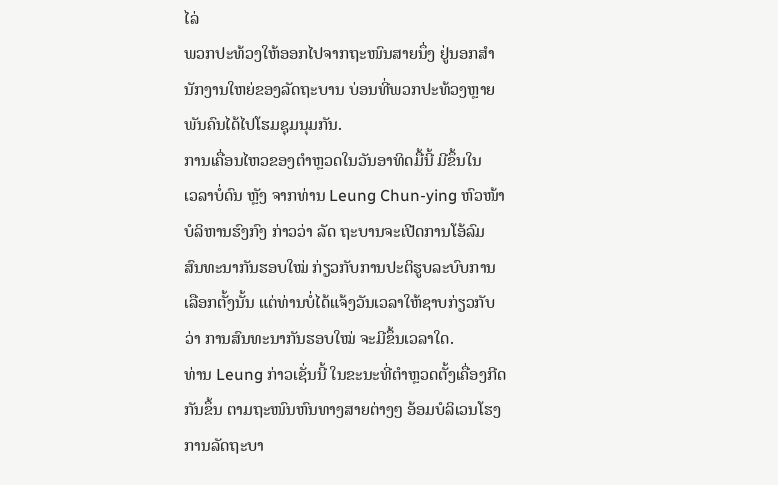ໄລ່
ພວກປະທ້ວງໃຫ້ອອກໄປຈາກຖະໜົນສາຍນຶ່ງ ຢູ່ນອກສຳ
ນັກງານໃຫຍ່ຂອງລັດຖະບານ ບ່ອນທີ່ພວກປະທ້ວງຫຼາຍ
ພັນຄົນໄດ້ໄປໂຮມຊຸມນຸມກັນ.
ການເຄື່ອນໄຫວຂອງຕຳຫຼວດໃນວັນອາທິດມື້ນີ້ ມີຂຶ້ນໃນ
ເວລາບໍ່ດົນ ຫຼັງ ຈາກທ່ານ Leung Chun-ying ຫົວໜ້າ
ບໍລິຫານຮົງກົງ ກ່າວວ່າ ລັດ ຖະບານຈະເປີດການໂອ້ລົມ
ສົນທະນາກັນຮອບໃໝ່ ກ່ຽວກັບການປະຕິຮູບລະບົບການ
ເລືອກຕັ້ງນັ້ນ ແຕ່ທ່ານບໍ່ໄດ້ແຈ້ງວັນເວລາໃຫ້ຊາບກ່ຽວກັບ
ວ່າ ການສົນທະນາກັນຮອບໃໝ່ ຈະມີຂຶ້ນເວລາໃດ.
ທ່ານ Leung ກ່າວເຊັ່ນນີ້ ໃນຂະນະທີ່ຕຳຫຼວດຕັ້ງເຄື່ອງກີດກັນຂຶ້ນ ຕາມຖະໜົນຫົນທາງສາຍຕ່າງໆ ອ້ອມບໍລິເວນໂຮງການລັດຖະບາ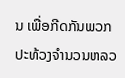ນ ເພື່ອກີດກັນພວກປະທ້ວງຈຳນວນຫລວ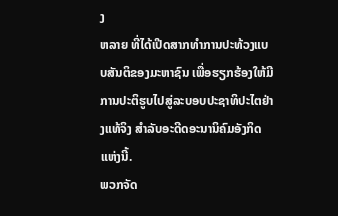ງ
ຫລາຍ ທີ່ໄດ້ເປີດສາກທຳການປະທ້ວງແບບສັນຕິຂອງມະຫາຊົນ ເພື່ອຮຽກຮ້ອງໃຫ້ມີການປະຕິຮູບໄປສູ່ລະບອບປະຊາທິປະໄຕຢ່າງແທ້ຈິງ ສຳລັບອະດີດອະນານິຄົມອັງກິດແຫ່ງນີ້.
ພວກຈັດ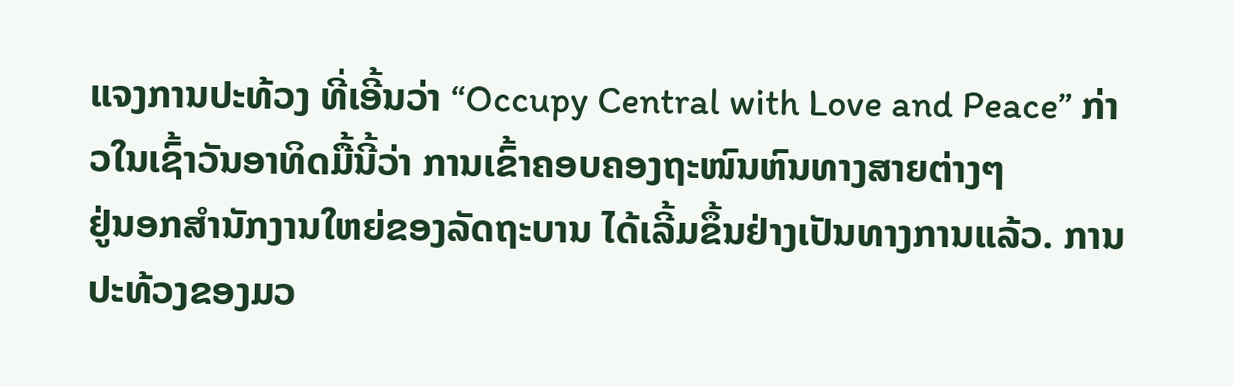ແຈງການປະທ້ວງ ທີ່ເອີ້ນວ່າ “Occupy Central with Love and Peace” ກ່າວໃນເຊົ້າວັນອາທິດມື້ນີ້ວ່າ ການເຂົ້າຄອບຄອງຖະໜົນຫົນທາງສາຍຕ່າງໆ
ຢູ່ນອກສຳນັກງານໃຫຍ່ຂອງລັດຖະບານ ໄດ້ເລີ້ມຂຶ້ນຢ່າງເປັນທາງການແລ້ວ. ການປະທ້ວງຂອງມວ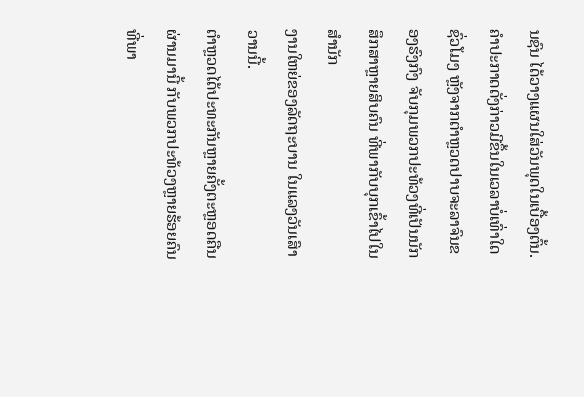ນຊົນ ໄດ້ວາງແຜນໃສ່ວັນພຸດໃນເບື້ອງຕົ້ນ.
ຄຳປະກາດດັ່ງກ່າວມີຂຶ້ນໃນເວລາບໍ່ເທົ່າໃດຊົ່ວໂມງ ຫຼັງຈາກຕຳຫຼວດປາບຈະລາຈົນຂອງຮົງກົງ ຈັບກຸມພວກປະທ້ວງທີ່ເປັນນັກສຶກສາຫຼາຍສິບຄົນ ທີ່ພາກັບບຸກເຂົ້າໄປໃນສຳນັກ
ງານໃຫຍ່ຂອງລັດຖະບານ ໃນແລງວັນເສົາວານນີ້.
ຕຳຫຼວດໄດ້ປະທະກັນຫຼາຍຄັ້ງຕະຫຼອດຄືນຜ່ານມານີ້ ກັບພວກປະທ້ວງຫຼາຍຮ້ອຍຄົນ ທີ່ພາ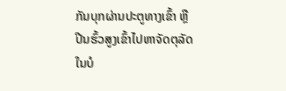ກັນບຸກຜ່ານປະຕູທາງເຂົ້າ ຫຼືປີນຮົ້ວສູງເຂົ້າໄປຫາຈັດຕຸລັດ ໃນບໍ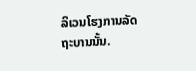ລິເວນໂຮງການລັດ
ຖະບານນັ້ນ.